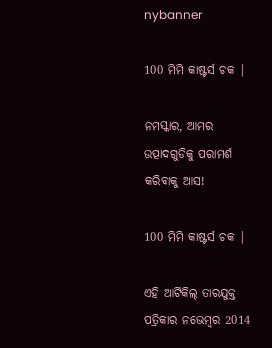nybanner

100 ମିମି କାଷ୍ଟର୍ସ ଚକ |

ନମସ୍କାର, ଆମର ଉତ୍ପାଦଗୁଡିକୁ ପରାମର୍ଶ କରିବାକୁ ଆସ!

100 ମିମି କାଷ୍ଟର୍ସ ଚକ |

ଏହି ଆର୍ଟିକିଲ୍ ତାରଯୁକ୍ତ ପତ୍ରିକାର ନଭେମ୍ବର 2014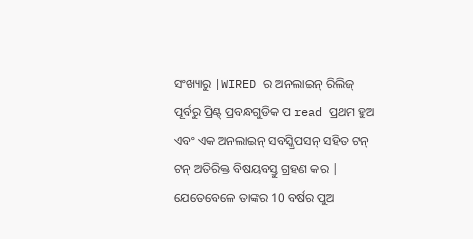ସଂଖ୍ୟାରୁ |WIRED ର ଅନଲାଇନ୍ ରିଲିଜ୍ ପୂର୍ବରୁ ପ୍ରିଣ୍ଟ୍ ପ୍ରବନ୍ଧଗୁଡିକ ପ read ପ୍ରଥମ ହୁଅ ଏବଂ ଏକ ଅନଲାଇନ୍ ସବସ୍କ୍ରିପସନ୍ ସହିତ ଟନ୍ ଟନ୍ ଅତିରିକ୍ତ ବିଷୟବସ୍ତୁ ଗ୍ରହଣ କର |
ଯେତେବେଳେ ତାଙ୍କର 10 ବର୍ଷର ପୁଅ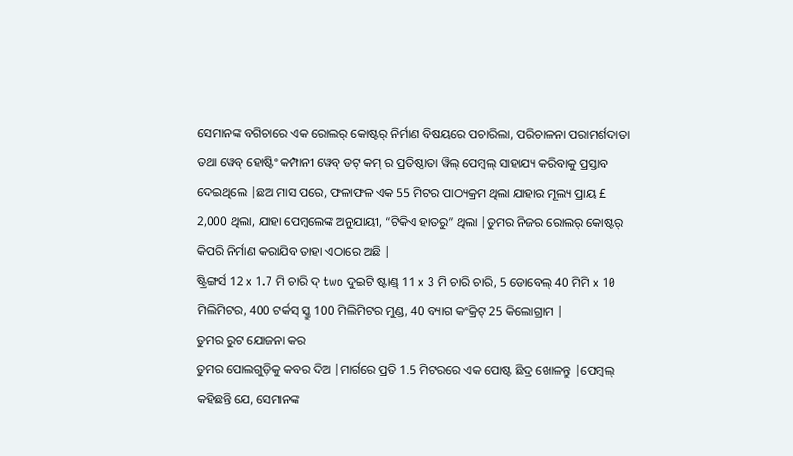ସେମାନଙ୍କ ବଗିଚାରେ ଏକ ରୋଲର୍ କୋଷ୍ଟର୍ ନିର୍ମାଣ ବିଷୟରେ ପଚାରିଲା, ପରିଚାଳନା ପରାମର୍ଶଦାତା ତଥା ୱେବ୍ ହୋଷ୍ଟିଂ କମ୍ପାନୀ ୱେବ୍ ଡଟ୍ କମ୍ ର ପ୍ରତିଷ୍ଠାତା ୱିଲ୍ ପେମ୍ବଲ୍ ସାହାଯ୍ୟ କରିବାକୁ ପ୍ରସ୍ତାବ ଦେଇଥିଲେ |ଛଅ ମାସ ପରେ, ଫଳାଫଳ ଏକ 55 ମିଟର ପାଠ୍ୟକ୍ରମ ଥିଲା ଯାହାର ମୂଲ୍ୟ ପ୍ରାୟ £ 2,000 ଥିଲା, ଯାହା ପେମ୍ବଲେଙ୍କ ଅନୁଯାୟୀ, “ଟିକିଏ ହାତରୁ” ଥିଲା |ତୁମର ନିଜର ରୋଲର୍ କୋଷ୍ଟର୍ କିପରି ନିର୍ମାଣ କରାଯିବ ତାହା ଏଠାରେ ଅଛି |
ଷ୍ଟ୍ରିଙ୍ଗର୍ସ 12 x 1.7 ମି ଚାରି ଦ୍ two ଦୁଇଟି ଷ୍ଟାଣ୍ଡ୍ 11 x 3 ମି ଚାରି ଚାରି, 5 ଡୋବେଲ୍ 40 ମିମି x 10 ମିଲିମିଟର, 400 ଟର୍କସ୍ ସ୍କ୍ରୁ 100 ମିଲିମିଟର ମୁଣ୍ଡ, 40 ବ୍ୟାଗ କଂକ୍ରିଟ୍ 25 କିଲୋଗ୍ରାମ |
ତୁମର ରୁଟ ଯୋଜନା କର
ତୁମର ପୋଲଗୁଡ଼ିକୁ କବର ଦିଅ |ମାର୍ଗରେ ପ୍ରତି 1.5 ମିଟରରେ ଏକ ପୋଷ୍ଟ ଛିଦ୍ର ଖୋଳନ୍ତୁ |ପେମ୍ବଲ୍ କହିଛନ୍ତି ଯେ, ସେମାନଙ୍କ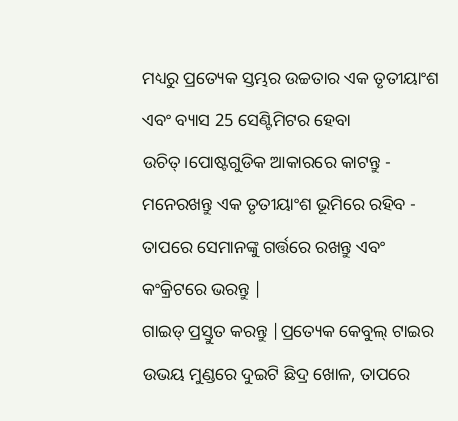ମଧ୍ୟରୁ ପ୍ରତ୍ୟେକ ସ୍ତମ୍ଭର ଉଚ୍ଚତାର ଏକ ତୃତୀୟାଂଶ ଏବଂ ବ୍ୟାସ 25 ସେଣ୍ଟିମିଟର ହେବା ଉଚିତ୍।ପୋଷ୍ଟଗୁଡିକ ଆକାରରେ କାଟନ୍ତୁ - ମନେରଖନ୍ତୁ ଏକ ତୃତୀୟାଂଶ ଭୂମିରେ ରହିବ - ତାପରେ ସେମାନଙ୍କୁ ଗର୍ତ୍ତରେ ରଖନ୍ତୁ ଏବଂ କଂକ୍ରିଟରେ ଭରନ୍ତୁ |
ଗାଇଡ୍ ପ୍ରସ୍ତୁତ କରନ୍ତୁ |ପ୍ରତ୍ୟେକ କେବୁଲ୍ ଟାଇର ଉଭୟ ମୁଣ୍ଡରେ ଦୁଇଟି ଛିଦ୍ର ଖୋଳ, ତାପରେ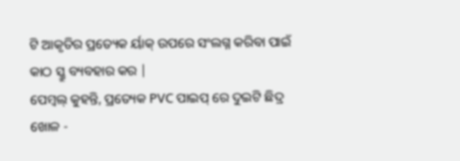ଟି ଆକୃତିର ପ୍ରତ୍ୟେକ ର୍ୟାକ୍ ଉପରେ ସଂଲଗ୍ନ କରିବା ପାଇଁ କାଠ ସ୍କ୍ରୁ ବ୍ୟବହାର କର |
ପେମ୍ବଲ୍ କୁହନ୍ତି, ପ୍ରତ୍ୟେକ PVC ପାଇପ୍ ରେ ଦୁଇଟି ଛିଦ୍ର ଖୋଳ -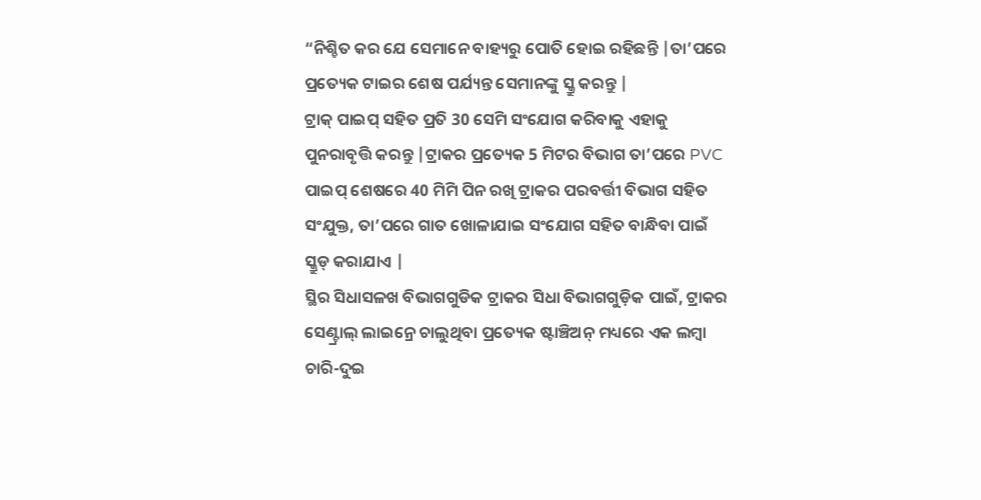“ନିଶ୍ଚିତ କର ଯେ ସେମାନେ ବାହ୍ୟରୁ ପୋତି ହୋଇ ରହିଛନ୍ତି |ତା’ପରେ ପ୍ରତ୍ୟେକ ଟାଇର ଶେଷ ପର୍ଯ୍ୟନ୍ତ ସେମାନଙ୍କୁ ସ୍କ୍ରୁ କରନ୍ତୁ |
ଟ୍ରାକ୍ ପାଇପ୍ ସହିତ ପ୍ରତି 30 ସେମି ସଂଯୋଗ କରିବାକୁ ଏହାକୁ ପୁନରାବୃତ୍ତି କରନ୍ତୁ |ଟ୍ରାକର ପ୍ରତ୍ୟେକ 5 ମିଟର ବିଭାଗ ତା’ପରେ PVC ପାଇପ୍ ଶେଷରେ 40 ମିମି ପିନ ରଖି ଟ୍ରାକର ପରବର୍ତ୍ତୀ ବିଭାଗ ସହିତ ସଂଯୁକ୍ତ, ତା’ପରେ ଗାତ ଖୋଳାଯାଇ ସଂଯୋଗ ସହିତ ବାନ୍ଧିବା ପାଇଁ ସ୍କ୍ରୁଡ୍ କରାଯାଏ |
ସ୍ଥିର ସିଧାସଳଖ ବିଭାଗଗୁଡିକ ଟ୍ରାକର ସିଧା ବିଭାଗଗୁଡ଼ିକ ପାଇଁ, ଟ୍ରାକର ସେଣ୍ଟ୍ରାଲ୍ ଲାଇନ୍ରେ ଚାଲୁଥିବା ପ୍ରତ୍ୟେକ ଷ୍ଟାଞ୍ଚିଅନ୍ ମଧ୍ୟରେ ଏକ ଲମ୍ବା ଚାରି-ଦୁଇ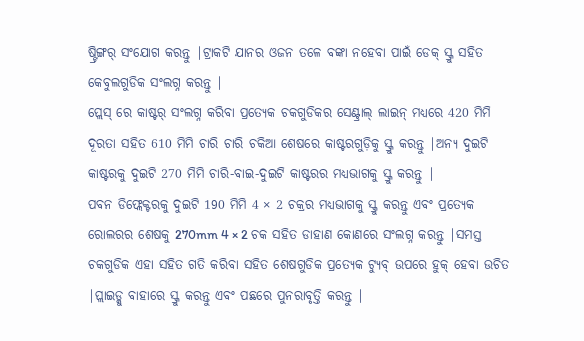ଷ୍ଟ୍ରିଙ୍ଗର୍ ସଂଯୋଗ କରନ୍ତୁ |ଟ୍ରାକଟି ଯାନର ଓଜନ ତଳେ ବଙ୍କା ନହେବା ପାଇଁ ଡେକ୍ ସ୍କ୍ରୁ ସହିତ କେବୁଲଗୁଡିକ ସଂଲଗ୍ନ କରନ୍ତୁ |
ପ୍ଲେସ୍ ରେ କାଷ୍ଟର୍ ସଂଲଗ୍ନ କରିବା ପ୍ରତ୍ୟେକ ଚକଗୁଡିକର ସେଣ୍ଟ୍ରାଲ୍ ଲାଇନ୍ ମଧ୍ୟରେ 420 ମିମି ଦୂରତା ସହିତ 610 ମିମି ଚାରି ଚାରି ଚକିଆ ଶେଷରେ କାଷ୍ଟରଗୁଡ଼ିକୁ ସ୍କ୍ରୁ କରନ୍ତୁ |ଅନ୍ୟ ଦୁଇଟି କାଷ୍ଟରକୁ ଦୁଇଟି 270 ମିମି ଚାରି-ବାଇ-ଦୁଇଟି କାଷ୍ଟରର ମଧ୍ୟଭାଗକୁ ସ୍କ୍ରୁ କରନ୍ତୁ |
ପବନ ଡିଫ୍ଲେକ୍ଟରକୁ ଦୁଇଟି 190 ମିମି 4 × 2 ଚକ୍ରର ମଧ୍ୟଭାଗକୁ ସ୍କ୍ରୁ କରନ୍ତୁ ଏବଂ ପ୍ରତ୍ୟେକ ରୋଲରର ଶେଷକୁ 270mm 4 × 2 ଚକ ସହିତ ଡାହାଣ କୋଣରେ ସଂଲଗ୍ନ କରନ୍ତୁ |ସମସ୍ତ ଚକଗୁଡିକ ଏହା ସହିତ ଗତି କରିବା ସହିତ ଶେଷଗୁଡିକ ପ୍ରତ୍ୟେକ ଟ୍ୟୁବ୍ ଉପରେ ହୁକ୍ ହେବା ଉଚିତ |ପ୍ଲାଇଡ୍କୁ ବାହାରେ ସ୍କ୍ରୁ କରନ୍ତୁ ଏବଂ ପଛରେ ପୁନରାବୃତ୍ତି କରନ୍ତୁ |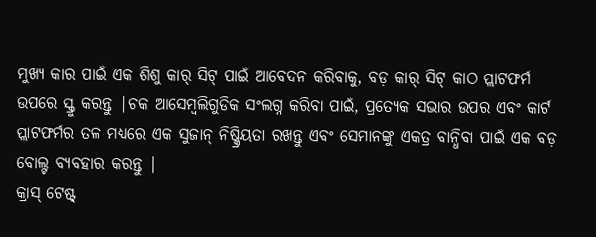ମୁଖ୍ୟ କାର ପାଇଁ ଏକ ଶିଶୁ କାର୍ ସିଟ୍ ପାଇଁ ଆବେଦନ କରିବାକୁ, ବଡ଼ କାର୍ ସିଟ୍ କାଠ ପ୍ଲାଟଫର୍ମ ଉପରେ ସ୍କ୍ରୁ କରନ୍ତୁ |ଚକ ଆସେମ୍ବଲିଗୁଡିକ ସଂଲଗ୍ନ କରିବା ପାଇଁ, ପ୍ରତ୍ୟେକ ସଭାର ଉପର ଏବଂ କାର୍ଟ ପ୍ଲାଟଫର୍ମର ତଳ ମଧ୍ୟରେ ଏକ ସୁଜାନ୍ ନିଷ୍କ୍ରିୟତା ରଖନ୍ତୁ ଏବଂ ସେମାନଙ୍କୁ ଏକତ୍ର ବାନ୍ଧିବା ପାଇଁ ଏକ ବଡ଼ ବୋଲ୍ଟ ବ୍ୟବହାର କରନ୍ତୁ |
କ୍ରାସ୍ ଟେଷ୍ଟ୍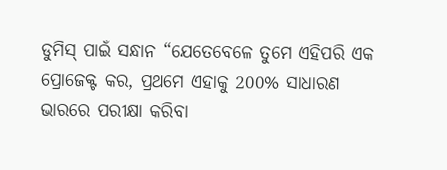ଡୁମିସ୍ ପାଇଁ ସନ୍ଧାନ “ଯେତେବେଳେ ତୁମେ ଏହିପରି ଏକ ପ୍ରୋଜେକ୍ଟ କର, ପ୍ରଥମେ ଏହାକୁ 200% ସାଧାରଣ ଭାରରେ ପରୀକ୍ଷା କରିବା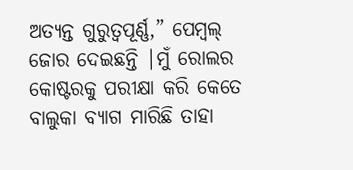ଅତ୍ୟନ୍ତ ଗୁରୁତ୍ୱପୂର୍ଣ୍ଣ,” ପେମ୍ବଲ୍ ଜୋର ଦେଇଛନ୍ତି |ମୁଁ ରୋଲର କୋଷ୍ଟରକୁ ପରୀକ୍ଷା କରି କେତେ ବାଲୁକା ବ୍ୟାଗ ମାରିଛି ତାହା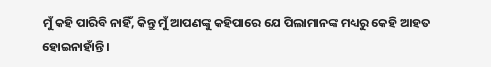ମୁଁ କହି ପାରିବି ନାହିଁ, କିନ୍ତୁ ମୁଁ ଆପଣଙ୍କୁ କହିପାରେ ଯେ ପିଲାମାନଙ୍କ ମଧ୍ୟରୁ କେହି ଆହତ ହୋଇନାହାଁନ୍ତି।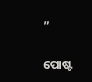”


ପୋଷ୍ଟ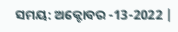ସମୟ: ଅକ୍ଟୋବର -13-2022 |